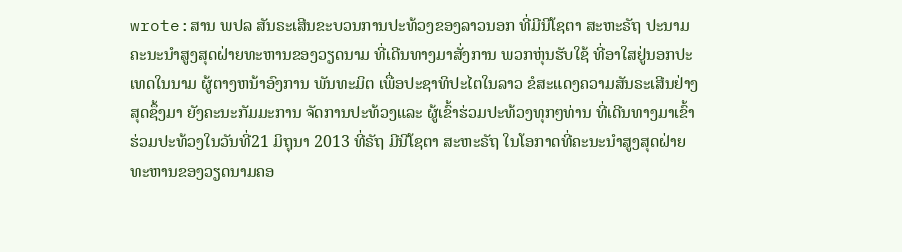wrote:ສານ ພປລ ສັນຣະເສີນຂະບວນການປະທ້ວງຂອງລາວນອກ ທີ່ມີນີໂຊຕາ ສະຫະຣັຖ ປະນາມຄະນະນຳສູງສຸດຝ່າຍທະຫານຂອງວຽດນາມ ທີ່ເດີນທາງມາສັ່ງການ ພວກຫຸ່ນຮັບໃຊ້ ທີ່ອາໃສຢູ່ນອກປະເທດໃນນາມ ຜູ້ຕາງຫນ້າອົງການ ພັນທະມິຕ ເພື່ອປະຊາທິປະໄຕໃນລາວ ຂໍສະແດງຄວາມສັນຣະເສີນຢ່າງສຸດຊຶ້ງມາ ຍັງຄະນະກັມມະການ ຈັດການປະທ້ວງແລະ ຜູ້ເຂົ້າຮ່ວມປະທ້ວງທຸກໆທ່ານ ທີ່ເດີນທາງມາເຂົ້າຮ່ວມປະທ້ວງໃນວັນທີ່21 ມິຖຸນາ 2013 ທີ່ຣັຖ ມີນີໂຊຕາ ສະຫະຣັຖ ໃນໂອກາດທີ່ຄະນະນຳສູງສຸດຝ່າຍທະຫານຂອງວຽດນາມຄອ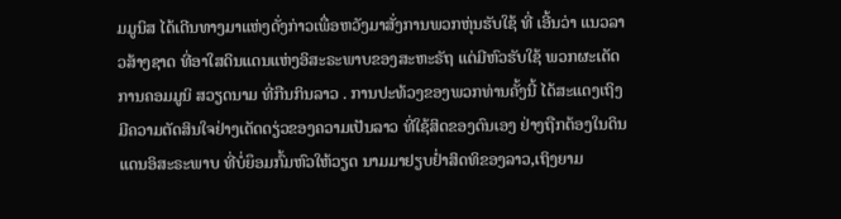ມມູນິສ ໄດ້ເດີນທາງມາແຫ່ງດັ່ງກ່າວເພື່ອຫວັງມາສັ່ງການພວກຫຸ່ນຮັບໃຊ້ ທີ່ ເອີ້ນວ່າ ແນວລາວສ້າງຊາດ ທີ່ອາໃສດິນແດນແຫ່ງອິສະຣະພາບຂອງສະຫະຣັຖ ແຕ່ມີຫົວຮັບໃຊ້ ພວກຜະເດັດການຄອມມູນິ ສວຽດນາມ ທີ່ກືນກິນລາວ . ການປະທ້ວງຂອງພວກທ່ານຄັ້ງນີ້ ໄດ້ສະແດງເຖິງ ມີຄວາມຕັດສິນໃຈຢ່າງເດັດດຽ່ວຂອງຄວາມເປັນລາວ ທີ່ໃຊ້ສິດຂອງຕົນເອງ ຢ່າງຖືກຕ້ອງໃນດິນແດນອິສະຣະພາບ ທີ່ບໍ່ຍຶອມກົ້ມຫົວໃຫ້ວຽດ ນາມມາຢຽບຢ່ຳສິດທິຂອງລາວ,ເຖິງຍາມ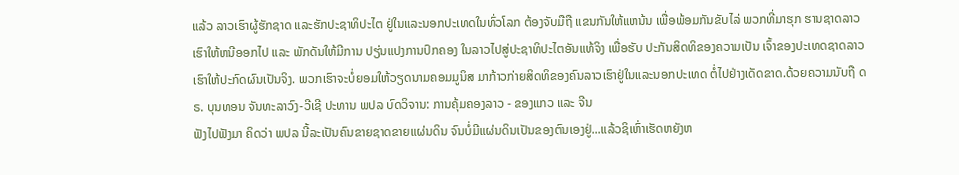ແລ້ວ ລາວເຮົາຜູ້ຮັກຊາດ ແລະຮັກປະຊາທິປະໄຕ ຢູ່ໃນແລະນອກປະເທດໃນທົ່ວໂລກ ຕ້ອງຈັບມືຖື ແຂນກັນໃຫ້ແຫນ້ນ ເພື່ອພ້ອມກັນຂັບໄລ່ ພວກທີ່ມາຮຸກ ຮານຊາດລາວເຮົາໃຫ້ຫນີອອກໄປ ແລະ ພັກດັນໃຫ້ມີການ ປຽ່ນແປງການປົກຄອງ ໃນລາວໄປສູ່ປະຊາທິປະໄຕອັນແທ້ຈິງ ເພື່ອຮັບ ປະກັນສິດທິຂອງຄວາມເປັນ ເຈົ້າຂອງປະເທດຊາດລາວ ເຮົາໃຫ້ປະກົດຜົນເປັນຈິງ. ພວກເຮົາຈະບໍ່ຍອມໃຫ້ວຽດນາມຄອມມູນິສ ມາກ້າວກ່າຍສິດທິຂອງຄົນລາວເຮົາຢູ່ໃນແລະນອກປະເທດ ຕໍ່ໄປຢ່າງເດັດຂາດ.ດ້ວຍຄວາມນັບຖື ດຣ. ບຸນທອນ ຈັນທະລາວົງ-ວີເຊີ ປະທານ ພປລ ບົດວິຈານ: ການຄຸ້ມຄອງລາວ - ຂອງແກວ ແລະ ຈີນ
ຟັງໄປຟັງມາ ຄິດວ່າ ພປລ ນີ້ລະເປັນຄົນຂາຍຊາດຂາຍແຜ່ນດິນ ຈົນບໍ່ມີແຜ່ນດິນເປັນຂອງຕົນເອງຢູ່...ແລ້ວຊິເຫົ່າເຮັດຫຍັງຫ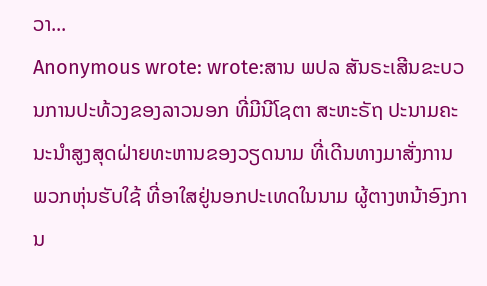ວາ...
Anonymous wrote: wrote:ສານ ພປລ ສັນຣະເສີນຂະບວນການປະທ້ວງຂອງລາວນອກ ທີ່ມີນີໂຊຕາ ສະຫະຣັຖ ປະນາມຄະນະນຳສູງສຸດຝ່າຍທະຫານຂອງວຽດນາມ ທີ່ເດີນທາງມາສັ່ງການ ພວກຫຸ່ນຮັບໃຊ້ ທີ່ອາໃສຢູ່ນອກປະເທດໃນນາມ ຜູ້ຕາງຫນ້າອົງການ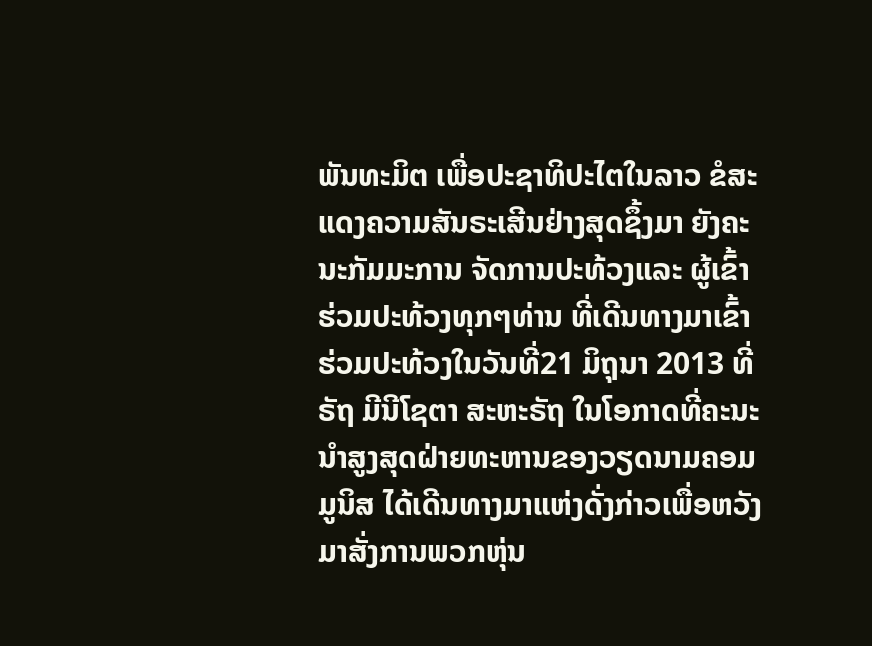ພັນທະມິຕ ເພື່ອປະຊາທິປະໄຕໃນລາວ ຂໍສະແດງຄວາມສັນຣະເສີນຢ່າງສຸດຊຶ້ງມາ ຍັງຄະນະກັມມະການ ຈັດການປະທ້ວງແລະ ຜູ້ເຂົ້າຮ່ວມປະທ້ວງທຸກໆທ່ານ ທີ່ເດີນທາງມາເຂົ້າຮ່ວມປະທ້ວງໃນວັນທີ່21 ມິຖຸນາ 2013 ທີ່ຣັຖ ມີນີໂຊຕາ ສະຫະຣັຖ ໃນໂອກາດທີ່ຄະນະນຳສູງສຸດຝ່າຍທະຫານຂອງວຽດນາມຄອມມູນິສ ໄດ້ເດີນທາງມາແຫ່ງດັ່ງກ່າວເພື່ອຫວັງມາສັ່ງການພວກຫຸ່ນ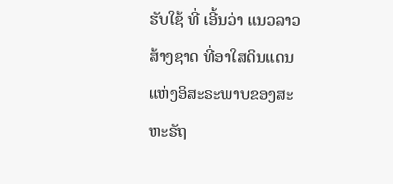ຮັບໃຊ້ ທີ່ ເອີ້ນວ່າ ແນວລາວສ້າງຊາດ ທີ່ອາໃສດິນແດນແຫ່ງອິສະຣະພາບຂອງສະຫະຣັຖ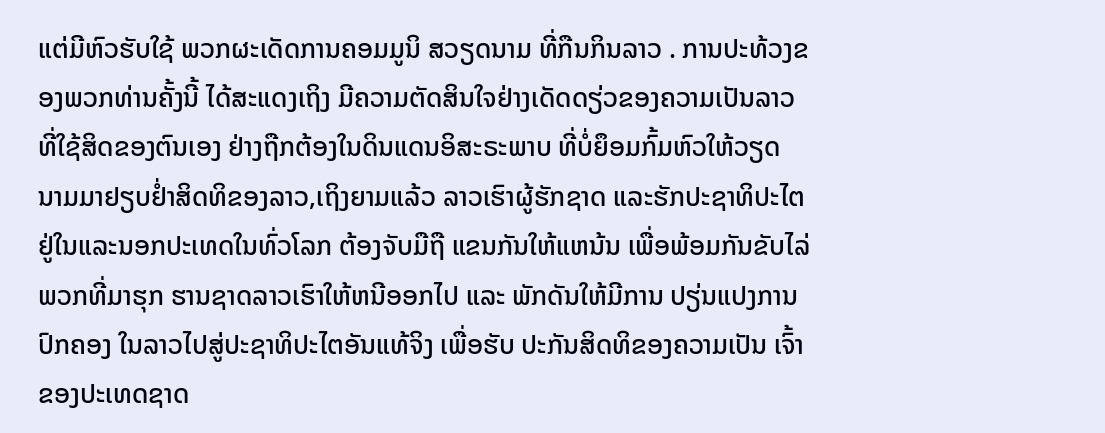ແຕ່ມີຫົວຮັບໃຊ້ ພວກຜະເດັດການຄອມມູນິ ສວຽດນາມ ທີ່ກືນກິນລາວ . ການປະທ້ວງຂອງພວກທ່ານຄັ້ງນີ້ ໄດ້ສະແດງເຖິງ ມີຄວາມຕັດສິນໃຈຢ່າງເດັດດຽ່ວຂອງຄວາມເປັນລາວ ທີ່ໃຊ້ສິດຂອງຕົນເອງ ຢ່າງຖືກຕ້ອງໃນດິນແດນອິສະຣະພາບ ທີ່ບໍ່ຍຶອມກົ້ມຫົວໃຫ້ວຽດ ນາມມາຢຽບຢ່ຳສິດທິຂອງລາວ,ເຖິງຍາມແລ້ວ ລາວເຮົາຜູ້ຮັກຊາດ ແລະຮັກປະຊາທິປະໄຕ ຢູ່ໃນແລະນອກປະເທດໃນທົ່ວໂລກ ຕ້ອງຈັບມືຖື ແຂນກັນໃຫ້ແຫນ້ນ ເພື່ອພ້ອມກັນຂັບໄລ່ ພວກທີ່ມາຮຸກ ຮານຊາດລາວເຮົາໃຫ້ຫນີອອກໄປ ແລະ ພັກດັນໃຫ້ມີການ ປຽ່ນແປງການປົກຄອງ ໃນລາວໄປສູ່ປະຊາທິປະໄຕອັນແທ້ຈິງ ເພື່ອຮັບ ປະກັນສິດທິຂອງຄວາມເປັນ ເຈົ້າຂອງປະເທດຊາດ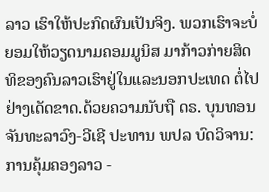ລາວ ເຮົາໃຫ້ປະກົດຜົນເປັນຈິງ. ພວກເຮົາຈະບໍ່ຍອມໃຫ້ວຽດນາມຄອມມູນິສ ມາກ້າວກ່າຍສິດທິຂອງຄົນລາວເຮົາຢູ່ໃນແລະນອກປະເທດ ຕໍ່ໄປຢ່າງເດັດຂາດ.ດ້ວຍຄວາມນັບຖື ດຣ. ບຸນທອນ ຈັນທະລາວົງ-ວີເຊີ ປະທານ ພປລ ບົດວິຈານ: ການຄຸ້ມຄອງລາວ -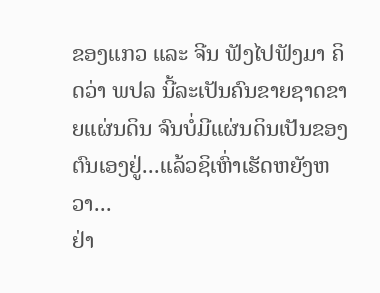ຂອງແກວ ແລະ ຈີນ ຟັງໄປຟັງມາ ຄິດວ່າ ພປລ ນີ້ລະເປັນຄົນຂາຍຊາດຂາຍແຜ່ນດິນ ຈົນບໍ່ມີແຜ່ນດິນເປັນຂອງຕົນເອງຢູ່...ແລ້ວຊິເຫົ່າເຮັດຫຍັງຫວາ...
ຢ່າ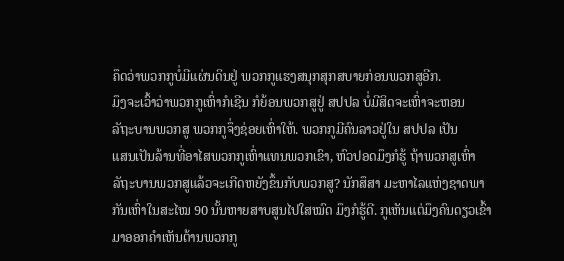ຄຶດວ່າພວກກູບໍ່ມີແຜ່ນດິນຢູ່ ພວກກູແຮງສນຸກສຸກສບາຍກ່ອນພວກສູອີກ.
ມຶງຈະເວົ້າວ່າພວກກູເຫົ່າກໍເຊີນ ກໍຍ້ອນພວກສູຢູ່ ສປປລ ບໍ່ມີສິດຈະເຫົ່າຈະຫອນ
ລັຖະບານພວກສູ ພວກກູຈຶ່ງຊ່ອຍເຫົ່າໃຫ້. ພວກກູມີຄົນລາວຢູ່ໃນ ສປປລ ເປັນ
ແສນເປັນລ້ານທີ່ອາໄສພວກກູເຫົ່າແທນພວກເຂົາ, ຫົວປອດມຶງກໍຮູ້ ຖ້າພວກສູເຫົ່າ
ລັຖະບານພວກສູແລ້ວຈະເກີດຫຍັງຂຶ້ນກັບພວກສູ? ນັກສຶສາ ມະຫາໄລແຫ່ງຊາດພາ
ກັນເຫົ່າໃນສະໄໝ 90 ນັ້ນຫາຍສາບສູນໄປໃສໝົດ ມຶງກໍຮູ້ດີ. ກູເຫັນແຕ່ມຶງຄົນດຽວເຂົ້າ
ມາອອກຄຳເຫັນຕ້ານພວກກູ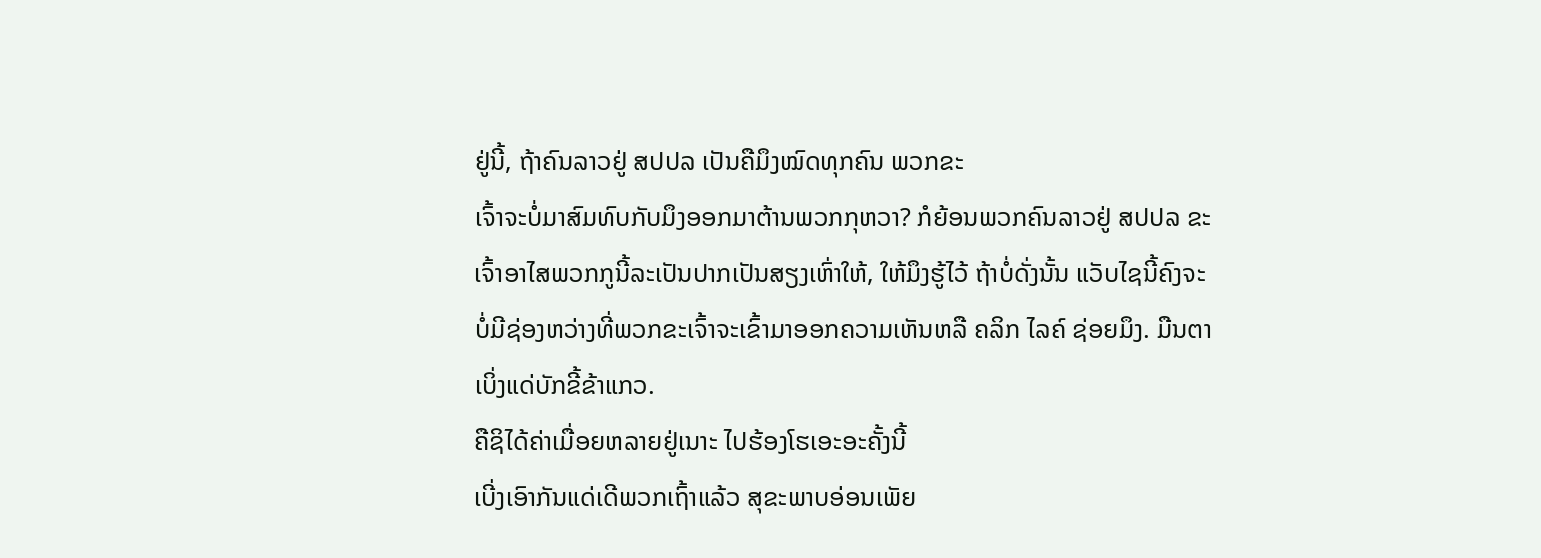ຢູ່ນີ້, ຖ້າຄົນລາວຢູ່ ສປປລ ເປັນຄືມຶງໝົດທຸກຄົນ ພວກຂະ
ເຈົ້າຈະບໍ່ມາສົມທົບກັບມຶງອອກມາຕ້ານພວກກຸຫວາ? ກໍຍ້ອນພວກຄົນລາວຢູ່ ສປປລ ຂະ
ເຈົ້າອາໄສພວກກູນີ້ລະເປັນປາກເປັນສຽງເຫົ່າໃຫ້, ໃຫ້ມຶງຮູ້ໄວ້ ຖ້າບໍ່ດັ່ງນັ້ນ ແວັບໄຊນີ້ຄົງຈະ
ບໍ່ມີຊ່ອງຫວ່າງທີ່ພວກຂະເຈົ້າຈະເຂົ້າມາອອກຄວາມເຫັນຫລື ຄລິກ ໄລຄ໌ ຊ່ອຍມຶງ. ມືນຕາ
ເບິ່ງແດ່ບັກຂີ້ຂ້າແກວ.
ຄືຊິໄດ້ຄ່າເມື່ອຍຫລາຍຢູ່ເນາະ ໄປຮ້ອງໂຮເອະອະຄັ້ງນີ້
ເບີ່ງເອົາກັນແດ່ເດີພວກເຖົ້າແລ້ວ ສຸຂະພາບອ່ອນເພັຍ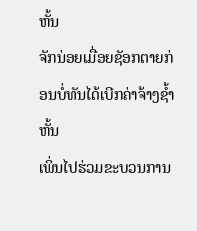ຫັ້ນ
ຈັກນ່ອຍເມື່ອຍຊັອກຕາຍກ່ອນບໍ່ທັນໄດ້ເບີກຄ່າຈ້າງຊ້ຳຫັ້ນ
ເພິ່ນໄປຮ່ວມຂະບວນການ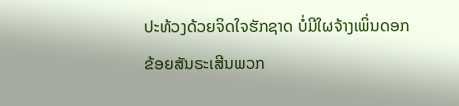ປະທ້ວງດ້ວຍຈິດໃຈຮັກຊາດ ບໍ່ມີໃຜຈ້າງເພິ່ນດອກ
ຂ້ອຍສັນຣະເສີນພວກ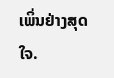ເພິ່ນຢ່າງສຸດໃຈ.